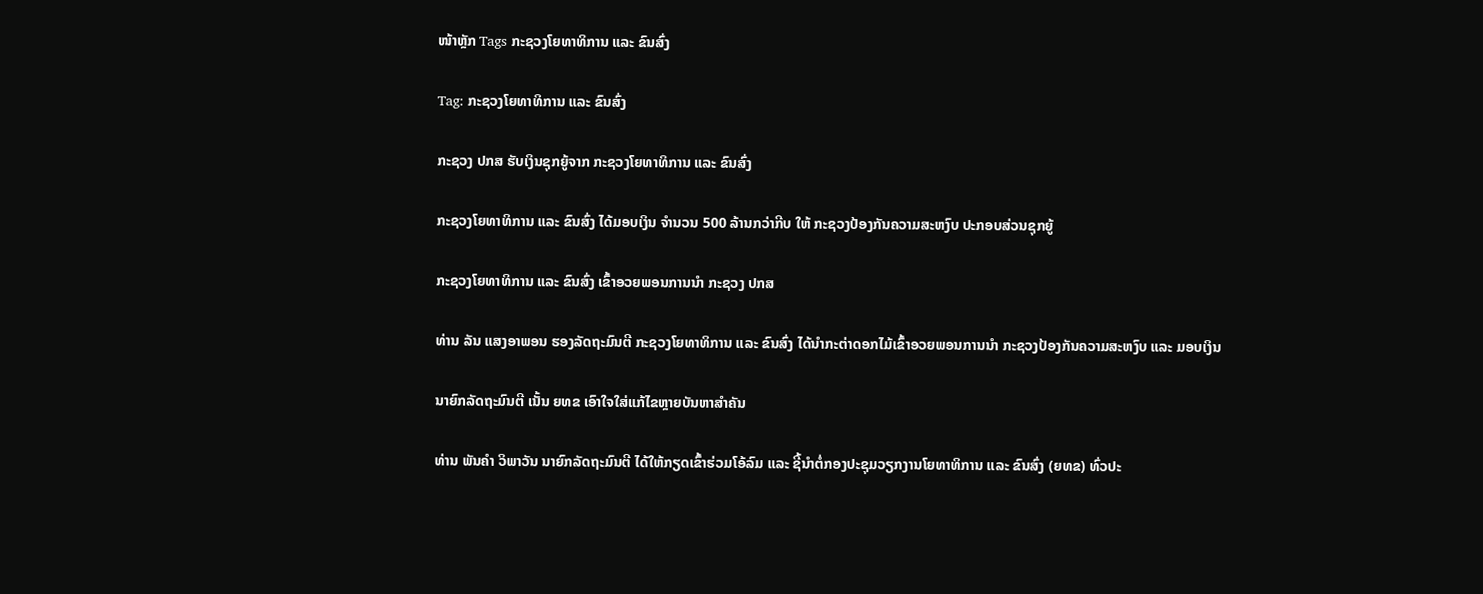ໜ້າຫຼັກ Tags ກະຊວງໂຍທາທິການ ແລະ ຂົນສົ່ງ

Tag: ກະຊວງໂຍທາທິການ ແລະ ຂົນສົ່ງ

ກະຊວງ ປກສ ຮັບເງິນຊຸກຍູ້ຈາກ ກະຊວງໂຍທາທິການ ແລະ ຂົນສົ່ງ

ກະຊວງໂຍທາທິການ ແລະ ຂົນສົ່ງ ໄດ້ມອບເງິນ ຈໍານວນ 500 ລ້ານກວ່າກີບ ໃຫ້ ກະຊວງປ້ອງກັນຄວາມສະຫງົບ ປະກອບສ່ວນຊຸກຍູ້

ກະຊວງໂຍທາທິການ ແລະ ຂົນສົ່ງ ເຂົ້າອວຍພອນການນຳ ກະຊວງ ປກສ

ທ່ານ ລັນ ແສງອາພອນ ຮອງລັດຖະມົນຕີ ກະຊວງໂຍທາທິການ ແລະ ຂົນສົ່ງ ໄດ້ນຳກະຕ່າດອກໄມ້ເຂົ້າອວຍພອນການນຳ ກະຊວງປ້ອງກັນຄວາມສະຫງົບ ແລະ ມອບເງິນ

ນາຍົກລັດຖະມົນຕີ ເນັ້ນ ຍທຂ ເອົາໃຈໃສ່ແກ້ໄຂຫຼາຍບັນຫາສຳຄັນ

ທ່ານ ພັນຄໍາ ວິພາວັນ ນາຍົກລັດຖະມົນຕີ ໄດ້ໃຫ້ກຽດເຂົ້າຮ່ວມໂອ້ລົມ ແລະ ຊີ້ນໍາຕໍ່ກອງປະຊຸມວຽກງານໂຍທາທິການ ແລະ ຂົນສົ່ງ (ຍທຂ) ທົ່ວປະ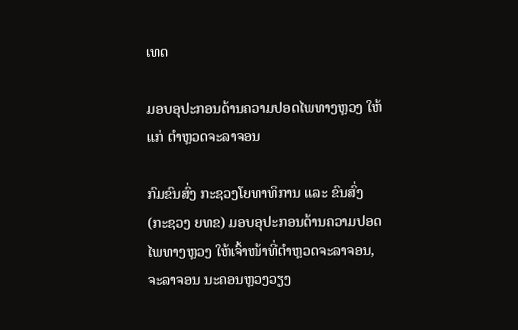ເທດ

ມອບອຸປະກອນດ້ານຄວາມປອດໄພທາງຫຼວງ ໃຫ້ແກ່ ຕໍາຫຼວດຈະລາຈອນ

ກົມຂົນສົ່ງ ກະຊວງໂຍທາທິການ ແລະ ຂົນສົ່ງ (ກະຊວງ ຍທຂ) ມອບອຸປະກອນດ້ານຄວາມປອດໄພທາງຫຼວງ ໃຫ້ເຈົ້າໜ້າທີ່ຕໍາຫຼວດຈະລາຈອນ, ຈະລາຈອນ ນະຄອນຫຼວງວຽງ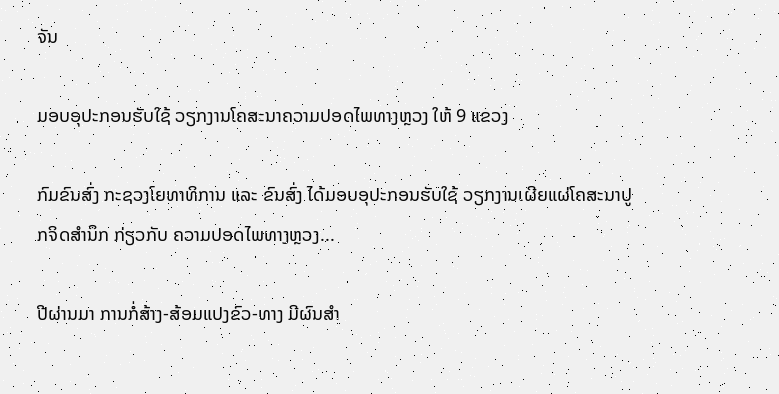ຈັນ

ມອບອຸປະກອນຮັບໃຊ້ ວຽກງານໂຄສະນາຄວາມປອດໄພທາງຫຼວງ ໃຫ້ 9 ແຂວງ

ກົມຂົນສົ່ງ ກະຊວງໂຍທາທິການ ແລະ ຂົນສົ່ງ ໄດ້ມອບອຸປະກອນຮັບໃຊ້ ວຽກງານເຜີຍແຜ່ໂຄສະນາປູກຈິດສໍານຶກ ກ່ຽວກັບ ຄວາມປອດໄພທາງຫຼວງ...

ປີຜ່ານມາ ການກໍ່ສ້າງ-ສ້ອມແປງຂົວ-ທາງ ມີຜົນສຳ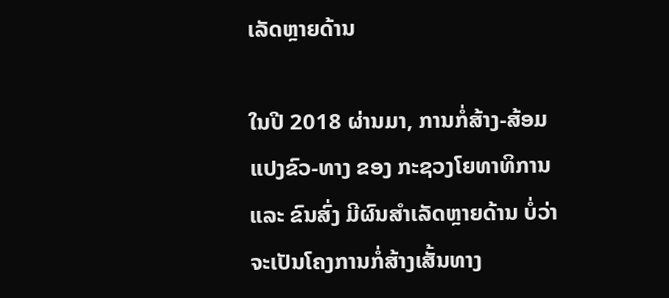ເລັດຫຼາຍດ້ານ

ໃນປີ 2018 ຜ່ານມາ, ການກໍ່ສ້າງ-ສ້ອມແປງຂົວ-ທາງ ຂອງ ກະຊວງໂຍທາທິການ ແລະ ຂົນສົ່ງ ມີຜົນສໍາເລັດຫຼາຍດ້ານ ບໍ່ວ່າຈະເປັນໂຄງການກໍ່ສ້າງເສັ້ນທາງ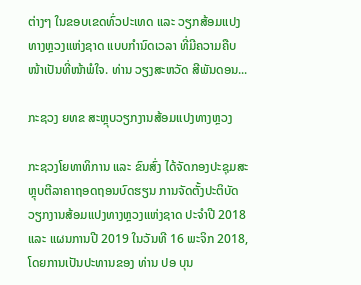ຕ່າງໆ ໃນຂອບເຂດທົ່ວປະເທດ ແລະ ວຽກສ້ອມແປງທາງຫຼວງແຫ່ງຊາດ ແບບກໍານົດເວລາ ທີ່ມີຄວາມຄືບໜ້າເປັນທີ່ໜ້າພໍໃຈ. ທ່ານ ວຽງສະຫວັດ ສີພັນດອນ...

ກະຊວງ ຍທຂ ສະຫຼຸບວຽກງານສ້ອມແປງທາງຫຼວງ

ກະຊວງໂຍທາທິການ ແລະ ຂົນສົ່ງ ໄດ້ຈັດກອງປະຊຸມສະຫຼຸບຕີລາຄາຖອດຖອນບົດຮຽນ ການຈັດຕັ້ງປະຕິບັດວຽກງານສ້ອມແປງທາງຫຼວງແຫ່ງຊາດ ປະຈຳປີ 2018 ແລະ ແຜນການປີ 2019 ໃນວັນທີ 16 ພະຈິກ 2018, ໂດຍການເປັນປະທານຂອງ ທ່ານ ປອ ບຸນ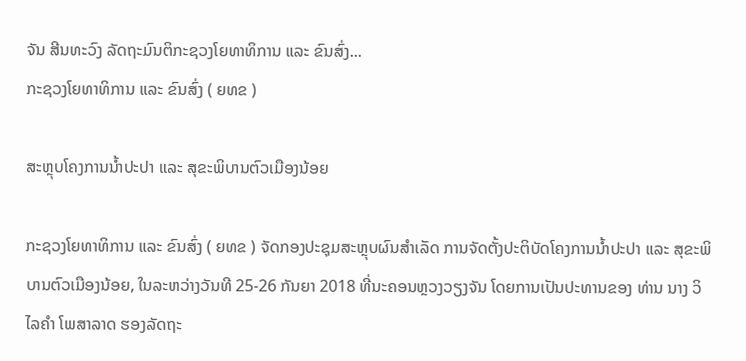ຈັນ ສີນທະວົງ ລັດຖະມົນຕິກະຊວງໂຍທາທິການ ແລະ ຂົນສົ່ງ...
ກະຊວງໂຍທາທິການ ແລະ ຂົນສົ່ງ ( ຍທຂ )

ສະຫຼຸບໂຄງການນໍ້າປະປາ ແລະ ສຸຂະພິບານຕົວເມືອງນ້ອຍ

ກະຊວງໂຍທາທິການ ແລະ ຂົນສົ່ງ ( ຍທຂ ) ຈັດກອງປະຊຸມສະຫຼຸບຜົນສໍາເລັດ ການຈັດຕັ້ງປະຕິບັດໂຄງການນໍ້າປະປາ ແລະ ສຸຂະພິບານຕົວເມືອງນ້ອຍ, ໃນລະຫວ່າງວັນທີ 25-26 ກັນຍາ 2018 ທີ່ນະຄອນຫຼວງວຽງຈັນ ໂດຍການເປັນປະທານຂອງ ທ່ານ ນາງ ວິໄລຄໍາ ໂພສາລາດ ຮອງລັດຖະ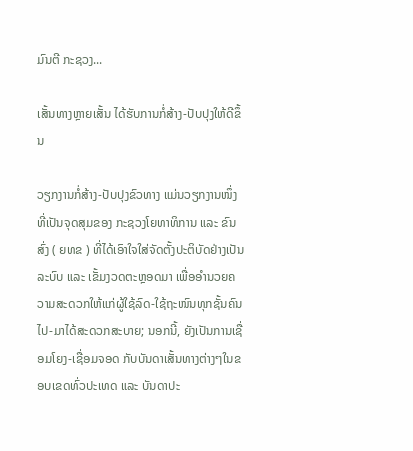ມົນຕີ ກະຊວງ...

ເສັ້ນທາງຫຼາຍເສັ້ນ ໄດ້ຮັບການກໍ່ສ້າງ-ປັບປຸງໃຫ້ດີຂຶ້ນ

ວຽກງານກໍ່ສ້າງ-ປັບປຸງຂົວທາງ ແມ່ນວຽກງານໜຶ່ງທີ່ເປັນຈຸດສຸມຂອງ ກະຊວງໂຍທາທິການ ແລະ ຂົນສົ່ງ ( ຍທຂ ) ທີ່ໄດ້ເອົາໃຈໃສ່ຈັດຕັ້ງປະຕິບັດຢ່າງເປັນລະບົບ ແລະ ເຂັ້ມງວດຕະຫຼອດມາ ເພື່ອອໍານວຍຄວາມສະດວກໃຫ້ແກ່ຜູ້ໃຊ້ລົດ-ໃຊ້ຖະໜົນທຸກຊັ້ນຄົນ ໄປ-ມາໄດ້ສະດວກສະບາຍ; ນອກນີ້, ຍັງເປັນການເຊື່ອມໂຍງ-ເຊື່ອມຈອດ ກັບບັນດາເສັ້ນທາງຕ່າງໆໃນຂອບເຂດທົ່ວປະເທດ ແລະ ບັນດາປະ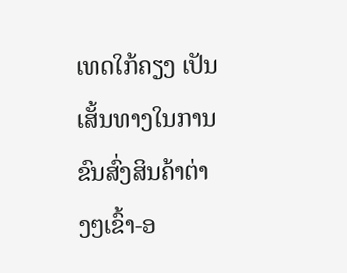ເທດໃກ້ຄຽງ ເປັນເສັ້ນທາງໃນການຂົນສົ່ງສິນຄ້າຕ່າງໆເຂົ້າ-ອ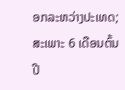ອກລະຫວ່າງປະເທດ; ສະເພາະ 6 ເດືອນຕົ້ນປີ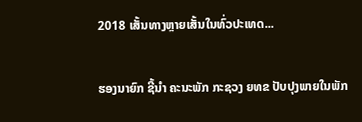2018 ເສັ້ນທາງຫຼາຍເສັ້ນໃນທົ່ວປະເທດ...

ຮອງນາຍົກ ຊີ້ນຳ ຄະນະພັກ ກະຊວງ ຍທຂ ປັບປຸງພາຍໃນພັກ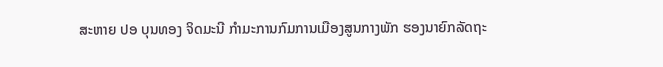ສະຫາຍ ປອ ບຸນທອງ ຈິດມະນີ ກໍາມະການກົມການເມືອງສູນກາງພັກ ຮອງນາຍົກລັດຖະ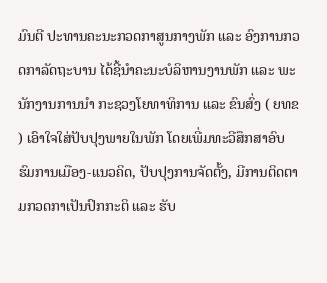ມົນຕີ ປະທານຄະນະກວດກາສູນກາງພັກ ແລະ ອົງການກວດກາລັດຖະບານ ໄດ້ຊີ້ນຳຄະນະບໍລິຫານງານພັກ ແລະ ພະນັກງານການນຳ ກະຊວງໂຍທາທິການ ແລະ ຂົນສົ່ງ ( ຍທຂ ) ເອົາໃຈໃສ່ປັບປຸງພາຍໃນພັກ ໂດຍເພີ່ມທະວີສຶກສາອົບຮົມການເມືອງ-ແນວຄິດ, ປັບປຸງການຈັດຕັ້ງ, ມີການຕິດຕາມກວດກາເປັນປົກກະຕິ ແລະ ຮັບ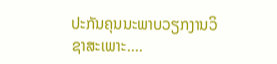ປະກັນຄຸນນະພາບວຽກງານວິຊາສະເພາະ....